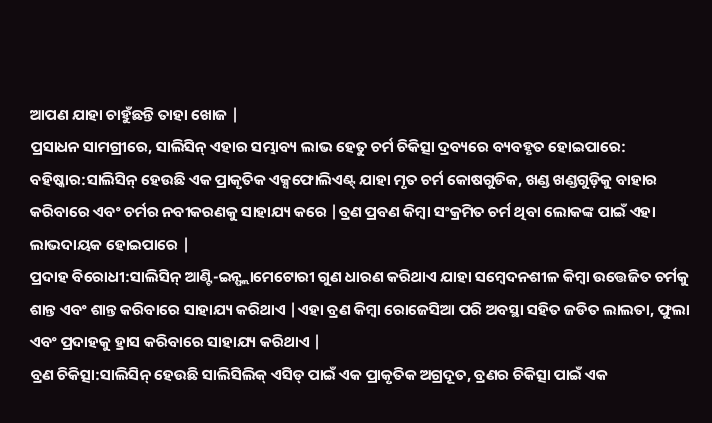ଆପଣ ଯାହା ଚାହୁଁଛନ୍ତି ତାହା ଖୋଜ |
ପ୍ରସାଧନ ସାମଗ୍ରୀରେ, ସାଲିସିନ୍ ଏହାର ସମ୍ଭାବ୍ୟ ଲାଭ ହେତୁ ଚର୍ମ ଚିକିତ୍ସା ଦ୍ରବ୍ୟରେ ବ୍ୟବହୃତ ହୋଇପାରେ:
ବହିଷ୍କାର:ସାଲିସିନ୍ ହେଉଛି ଏକ ପ୍ରାକୃତିକ ଏକ୍ସଫୋଲିଏଣ୍ଟ୍ ଯାହା ମୃତ ଚର୍ମ କୋଷଗୁଡିକ, ଖଣ୍ଡ ଖଣ୍ଡଗୁଡ଼ିକୁ ବାହାର କରିବାରେ ଏବଂ ଚର୍ମର ନବୀକରଣକୁ ସାହାଯ୍ୟ କରେ |ବ୍ରଣ ପ୍ରବଣ କିମ୍ବା ସଂକ୍ରମିତ ଚର୍ମ ଥିବା ଲୋକଙ୍କ ପାଇଁ ଏହା ଲାଭଦାୟକ ହୋଇପାରେ |
ପ୍ରଦାହ ବିରୋଧୀ:ସାଲିସିନ୍ ଆଣ୍ଟି-ଇନ୍ଫ୍ଲାମେଟୋରୀ ଗୁଣ ଧାରଣ କରିଥାଏ ଯାହା ସମ୍ବେଦନଶୀଳ କିମ୍ବା ଉତ୍ତେଜିତ ଚର୍ମକୁ ଶାନ୍ତ ଏବଂ ଶାନ୍ତ କରିବାରେ ସାହାଯ୍ୟ କରିଥାଏ |ଏହା ବ୍ରଣ କିମ୍ବା ରୋଜେସିଆ ପରି ଅବସ୍ଥା ସହିତ ଜଡିତ ଲାଲତା, ଫୁଲା ଏବଂ ପ୍ରଦାହକୁ ହ୍ରାସ କରିବାରେ ସାହାଯ୍ୟ କରିଥାଏ |
ବ୍ରଣ ଚିକିତ୍ସା:ସାଲିସିନ୍ ହେଉଛି ସାଲିସିଲିକ୍ ଏସିଡ୍ ପାଇଁ ଏକ ପ୍ରାକୃତିକ ଅଗ୍ରଦୂତ, ବ୍ରଣର ଚିକିତ୍ସା ପାଇଁ ଏକ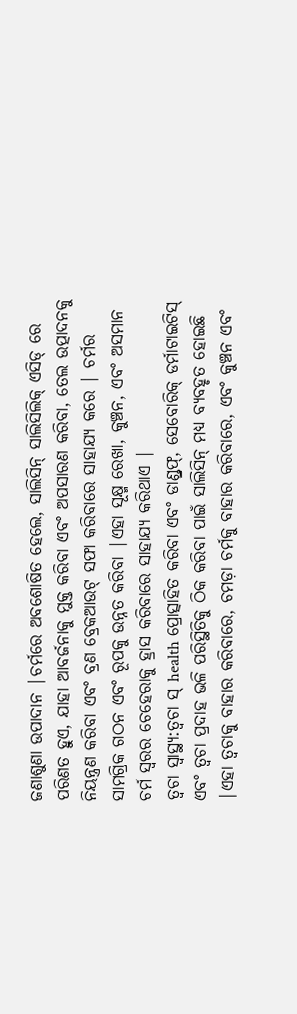ଜଣାଶୁଣା ଉପାଦାନ |ଚର୍ମରେ ଅବଶୋଷିତ ହେଲେ, ସାଲିସିନ୍ ସାଲିସିଲିକ୍ ଏସିଡ୍ ରେ ପରିଣତ ହୁଏ, ଯାହା ଆବର୍ଜନାକୁ ମୁକ୍ତ କରିବା ଏବଂ ଅପସାରଣ କରିବା, ତେଲ ଉତ୍ପାଦନକୁ ନିୟନ୍ତ୍ରଣ କରିବା ଏବଂ ବ୍ରଣ ବ୍ରେକଆଉଟ୍ ସଫା କରିବାରେ ସାହାଯ୍ୟ କରେ | ଚର୍ମର ସାମଗ୍ରିକ ଗଠନ ଏବଂ ରୂପକୁ ଉନ୍ନତ କରିବା |ଏହା ସୂକ୍ଷ୍ମ ରେଖା, କୁଞ୍ଚନ, ଏବଂ ଅସମାନ ଚର୍ମ ସ୍ୱରର ଚେହେରାକୁ ହ୍ରାସ କରିବାରେ ସାହାଯ୍ୟ କରିଥାଏ |
ତ୍ୱଚା ସ୍ୱାସ୍ଥ୍ୟ:ତ୍ୱଚା ସ୍ health ପ୍ରୋତ୍ସାହିତ କରିବା ଏବଂ ଡାଣ୍ଡ୍ରଫ୍, ସେବୋରିକ୍ ଡର୍ମାଟାଇଟିସ୍ ଏବଂ ତ୍ୱଚା ପ୍ରଦାହ ଭଳି ପରିସ୍ଥିତିକୁ ଠିକ କରିବା ପାଇଁ ସାଲିସିନ୍ ମଧ୍ୟ ବ୍ୟବହୃତ ହୋଇଛି |ଏହା ତ୍ୱଚାକୁ ବାହାର କରିବାରେ, ଚମଡ଼ା ଚର୍ମକୁ ବାହାର କରିବାରେ, ଏବଂ କୁଞ୍ଚନ ଏବଂ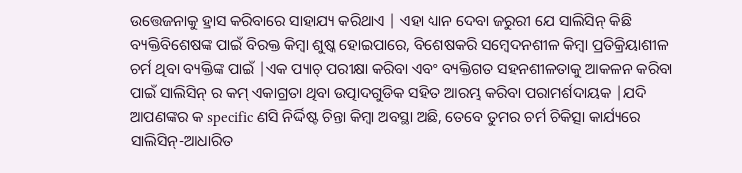ଉତ୍ତେଜନାକୁ ହ୍ରାସ କରିବାରେ ସାହାଯ୍ୟ କରିଥାଏ | ଏହା ଧ୍ୟାନ ଦେବା ଜରୁରୀ ଯେ ସାଲିସିନ୍ କିଛି ବ୍ୟକ୍ତିବିଶେଷଙ୍କ ପାଇଁ ବିରକ୍ତ କିମ୍ବା ଶୁଷ୍କ ହୋଇପାରେ, ବିଶେଷକରି ସମ୍ବେଦନଶୀଳ କିମ୍ବା ପ୍ରତିକ୍ରିୟାଶୀଳ ଚର୍ମ ଥିବା ବ୍ୟକ୍ତିଙ୍କ ପାଇଁ |ଏକ ପ୍ୟାଚ୍ ପରୀକ୍ଷା କରିବା ଏବଂ ବ୍ୟକ୍ତିଗତ ସହନଶୀଳତାକୁ ଆକଳନ କରିବା ପାଇଁ ସାଲିସିନ୍ ର କମ୍ ଏକାଗ୍ରତା ଥିବା ଉତ୍ପାଦଗୁଡିକ ସହିତ ଆରମ୍ଭ କରିବା ପରାମର୍ଶଦାୟକ |ଯଦି ଆପଣଙ୍କର କ specific ଣସି ନିର୍ଦ୍ଦିଷ୍ଟ ଚିନ୍ତା କିମ୍ବା ଅବସ୍ଥା ଅଛି, ତେବେ ତୁମର ଚର୍ମ ଚିକିତ୍ସା କାର୍ଯ୍ୟରେ ସାଲିସିନ୍-ଆଧାରିତ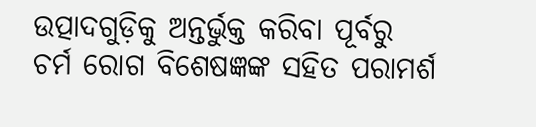ଉତ୍ପାଦଗୁଡ଼ିକୁ ଅନ୍ତର୍ଭୁକ୍ତ କରିବା ପୂର୍ବରୁ ଚର୍ମ ରୋଗ ବିଶେଷଜ୍ଞଙ୍କ ସହିତ ପରାମର୍ଶ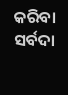କରିବା ସର୍ବଦା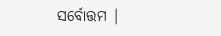ସର୍ବୋତ୍ତମ |